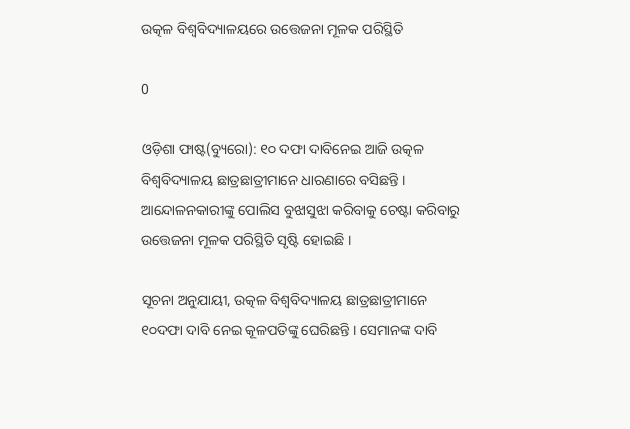ଉତ୍କଳ ବିଶ୍ୱବିଦ୍ୟାଳୟରେ ଉତ୍ତେଜନା ମୂଳକ ପରିସ୍ଥିତି

0

ଓଡ଼ିଶା ଫାଷ୍ଟ(ବ୍ୟୁରୋ): ୧୦ ଦଫା ଦାବିନେଇ ଆଜି ଉତ୍କଳ ବିଶ୍ୱବିଦ୍ୟାଳୟ ଛାତ୍ରଛାତ୍ରୀମାନେ ଧାରଣାରେ ବସିଛନ୍ତି । ଆନ୍ଦୋଳନକାରୀଙ୍କୁ ପୋଲିସ ବୁଝାସୁଝା କରିବାକୁ ଚେଷ୍ଟା କରିବାରୁ ଉତ୍ତେଜନା ମୂଳକ ପରିସ୍ଥିତି ସୃଷ୍ଟି ହୋଇଛି ।

ସୂଚନା ଅନୁଯାୟୀ, ଉତ୍କଳ ବିଶ୍ୱବିଦ୍ୟାଳୟ ଛାତ୍ରଛାତ୍ରୀମାନେ ୧୦ଦଫା ଦାବି ନେଇ କୂଳପତିଙ୍କୁ ଘେରିଛନ୍ତି । ସେମାନଙ୍କ ଦାବି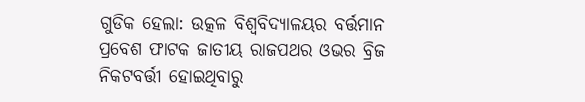ଗୁଡିକ ହେଲା: ଉତ୍କଳ ବିଶ୍ୱବିଦ୍ୟାଳୟର ବର୍ତ୍ତମାନ ପ୍ରବେଶ ଫାଟକ ଜାତୀୟ ରାଜପଥର ଓଭର ବ୍ରିଜ ନିକଟବର୍ତ୍ତୀ ହୋଇଥିବାରୁ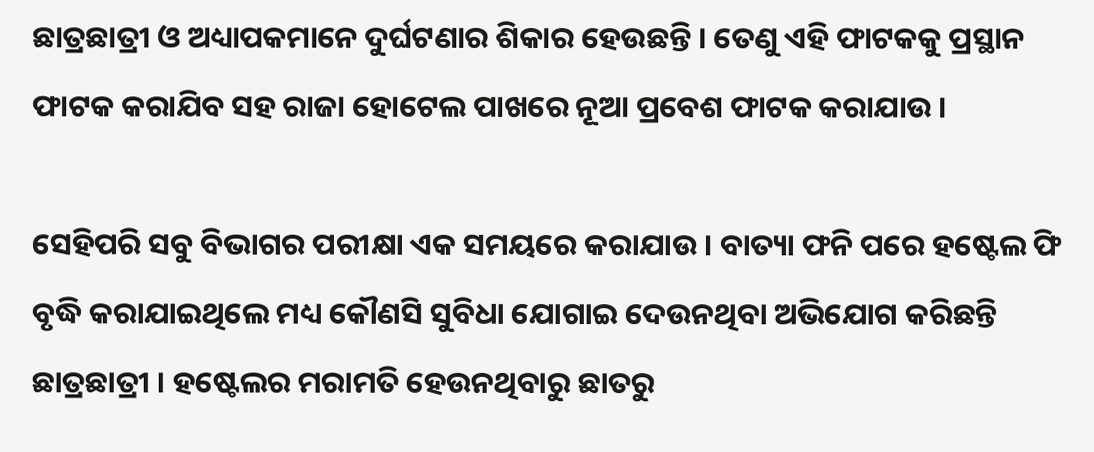ଛାତ୍ରଛାତ୍ରୀ ଓ ଅଧ୍ୟାପକମାନେ ଦୁର୍ଘଟଣାର ଶିକାର ହେଉଛନ୍ତି । ତେଣୁ ଏହି ଫାଟକକୁ ପ୍ରସ୍ଥାନ ଫାଟକ କରାଯିବ ସହ ରାଜା ହୋଟେଲ ପାଖରେ ନୂଆ ପ୍ରବେଶ ଫାଟକ କରାଯାଉ ।

ସେହିପରି ସବୁ ବିଭାଗର ପରୀକ୍ଷା ଏକ ସମୟରେ କରାଯାଉ । ବାତ୍ୟା ଫନି ପରେ ହଷ୍ଟେଲ ଫି ବୃଦ୍ଧି କରାଯାଇଥିଲେ ମଧ୍ୟ କୌଣସି ସୁବିଧା ଯୋଗାଇ ଦେଉନଥିବା ଅଭିଯୋଗ କରିଛନ୍ତି ଛାତ୍ରଛାତ୍ରୀ । ହଷ୍ଟେଲର ମରାମତି ହେଉନଥିବାରୁ ଛାତରୁ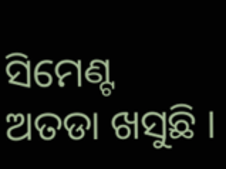ସିମେଣ୍ଟ ଅତଡା ଖସୁଛି ।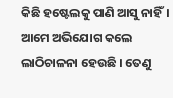କିଛି ହଷ୍ଟେଲକୁ ପାଣି ଆସୁ ନାହିଁ। ଆମେ ଅଭିଯୋଗ କଲେ ଲାଠିଚାଳନା ହେଉଛି । ତେଣୁ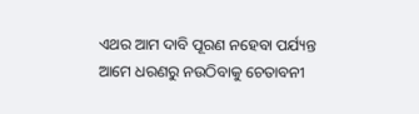ଏଥର ଆମ ଦାବି ପୂରଣ ନହେବା ପର୍ଯ୍ୟନ୍ତ ଆମେ ଧରଣରୁ ନଉଠିବାକୁ ଚେତାବନୀ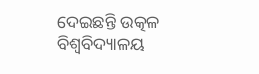ଦେଇଛନ୍ତି ଉତ୍କଳ ବିଶ୍ୱବିଦ୍ୟାଳୟ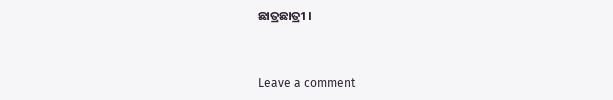ଛାତ୍ରଛାତ୍ରୀ ।


Leave a comment